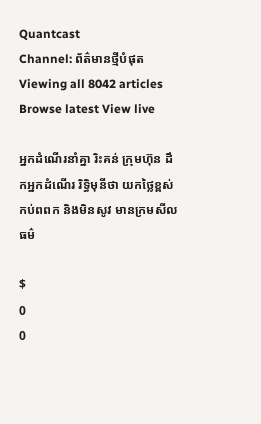Quantcast
Channel: ព័ត៌មានថ្មីបំផុត
Viewing all 8042 articles
Browse latest View live

អ្នកដំណើរនាំគ្នា រិះគន់ ក្រុមហ៊ុន ដឹកអ្នកដំណើរ រិទ្ធិមុនីថា យកថ្លៃខ្ពស់កប់ពពក និងមិនសូវ មានក្រមសីលធម៌

$
0
0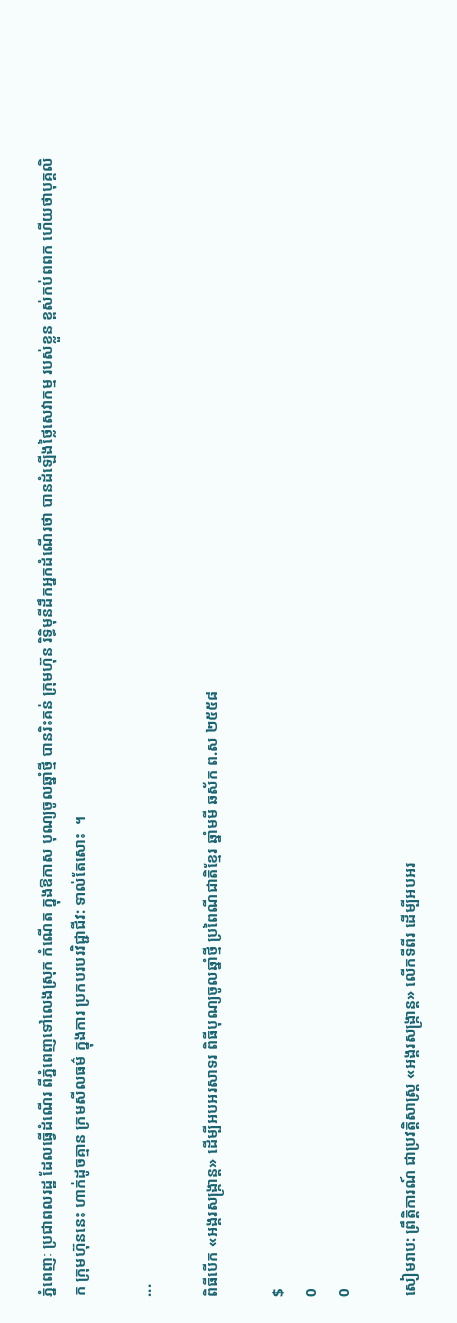ភ្នំពេញៈ ប្រជាពលរដ្ឋ ដែលធ្វើដំណើរ ពីភ្នំពេញទៅលេងស្រុក កំណើត ក្នុងឱកាស បុណ្យចូលឆ្នាំថ្មី បានរិះគន់ ក្រុមហ៊ុន រិទ្ធិមុនីដឹកអ្នកដំណើរថា បានដំឡើងថ្លៃសេវាកម្ម របស់ខ្លួន ខ្ពស់កប់ពពក ហើយថាបុគ្គលិក ក្រុមហ៊ុននេះ ហាក់ដូចគ្មាន ក្រមសីលធម៌ ក្នុងការ ប្រកបរបរវិជ្ជាជីវ: ទាល់តែសោះ  ។

...

ពិធីបើក «អង្គរសង្រ្កាន្ដ» ដើម្បីអបអរសាទរ ពិធីបុណ្យចូលឆ្នាំថ្មី ប្រពៃណីជាតិខ្មែរ ឆ្នាំមមី ឆស័ក ព.ស ២៥៥៨

$
0
0

សៀមរាប: ព្រឹត្តិការណ៍ ជាប្រវត្តិសាស្ត្រ «អង្គរសង្រ្កាន្ដ» លើកទីពីរ ដើម្បីអបអរ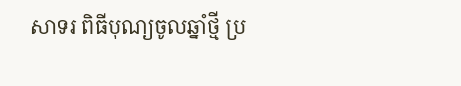សាទរ ពិធីបុណ្យចូលឆ្នាំថ្មី ប្រ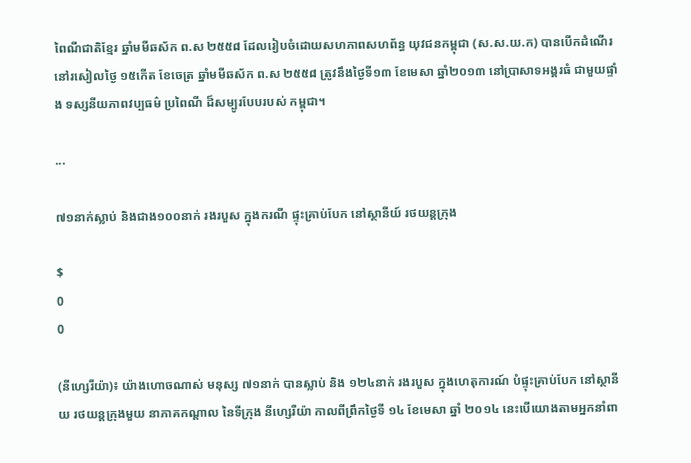ពៃណីជាតិខ្មែរ ឆ្នាំមមីឆស័ក ព.ស ២៥៥៨ ដែលរៀបចំដោយសហភាពសហព័ន្ធ យុវជនកម្ពុជា (ស.ស.យ.ក) បានបើកដំណើរនៅរសៀលថ្ងៃ ១៥កើត ខែចេត្រ ឆ្នាំមមីឆស័ក ព.ស ២៥៥៨ ត្រូវនឹងថ្ងៃទី១៣ ខែមេសា ឆ្នាំ២០១៣ នៅប្រាសាទអង្គរធំ ជាមួយផ្ទាំង ទស្សនីយភាពវប្បធម៌ ប្រពៃណី ដ៏សម្បូរបែបរបស់ កម្ពុជា។

...

៧១នាក់ស្លាប់ និងជាង១០០នាក់ រងរបួស ក្នុងករណី ផ្ទុះគ្រាប់បែក នៅស្ថានីយ៍ រថយន្តក្រុង

$
0
0

(នីហ្សេរីយ៉ា)៖ យ៉ាងហោចណាស់ មនុស្ស ៧១នាក់ បានស្លាប់ និង ១២៤នាក់ រងរបួស ក្នុងហេតុការណ៍ បំផ្ទុះគ្រាប់បែក នៅស្ថានីយ រថយន្តក្រុងមួយ នាភាគកណ្តាល នៃទីក្រុង នីហ្សេរីយ៉ា កាលពីព្រឹកថ្ងៃទី ១៤ ខែមេសា ឆ្នាំ ២០១៤ នេះបើយោងតាមអ្នកនាំពា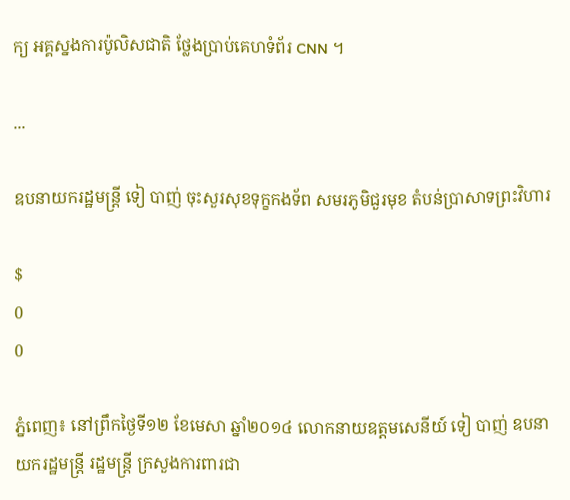ក្យ អគ្គស្នងការប៉ូលិសជាតិ ថ្លែងប្រាប់គេហទំព័រ CNN ។

...

ឧបនាយករដ្ឋមន្ត្រី ទៀ បាញ់ ចុះសួរសុខទុក្ខកងទ័ព សមរភូមិជួរមុខ តំបន់ប្រាសាទព្រះវិហារ

$
0
0

ភ្នំពេញ៖ នៅព្រឹកថ្ងៃទី១២ ខែមេសា ឆ្នាំ២០១៤ លោកនាយឧត្តមសេនីយ៍ ទៀ បាញ់ ឧបនាយករដ្ឋមន្ត្រី រដ្ឋមន្ត្រី ក្រសួងការពារជា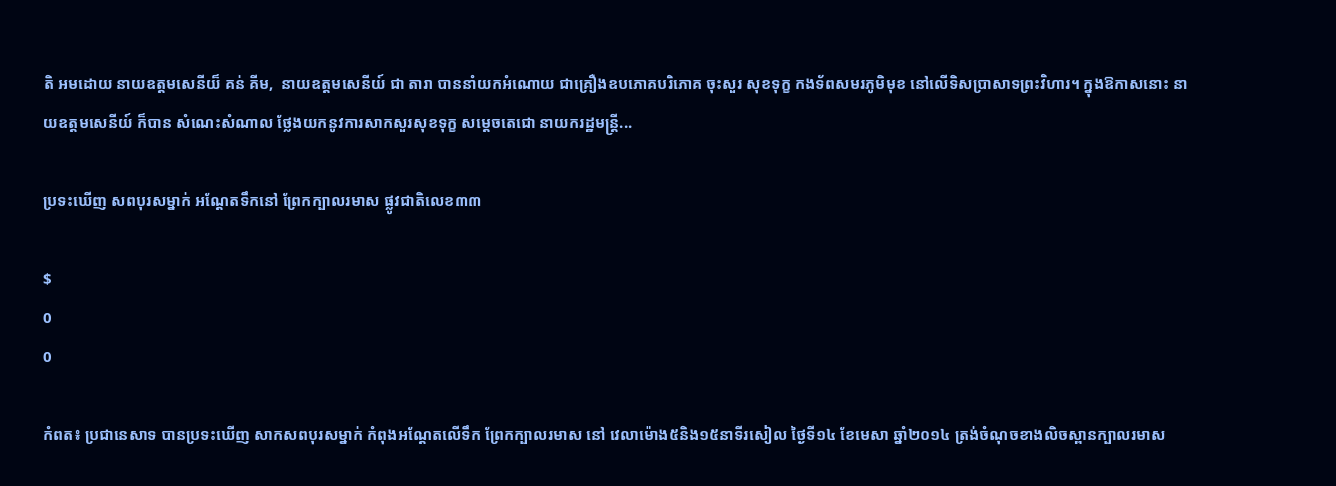តិ អមដោយ នាយឧត្តមសេនីយ៏ គន់ គីម,  នាយឧត្តមសេនីយ៍ ជា តារា បាននាំយកអំណោយ ជាគ្រឿងឧបភោគបរិភោគ ចុះសួរ សុខទុក្ខ កងទ័ពសមរភូមិមុខ នៅលើទិសប្រាសាទព្រះវិហារ។ ក្នុងឱកាសនោះ នាយឧត្តមសេនីយ៍ ក៏បាន សំណេះសំណាល ថ្លែងយកនូវការសាកសួរសុខទុក្ខ សម្តេចតេជោ នាយករដ្ឋមន្ត្រី...

ប្រទះឃើញ សពបុរសម្នាក់ ឣណ្តែតទឹកនៅ ព្រែកក្បាលរមាស ផ្លូវជាតិលេខ៣៣

$
0
0

កំពត៖ ប្រជានេសាទ បានប្រទះឃើញ សាកសពបុរសម្នាក់ កំពុងឣណ្តែតលើទឹក ព្រែកក្បាលរមាស នៅ វេលាម៉ោង៥និង១៥នាទីរសៀល ថ្ងៃទី១៤ ខែមេសា ឆ្នាំ២០១៤ ត្រង់ចំណុចខាងលិចស្ពានក្បាលរមាស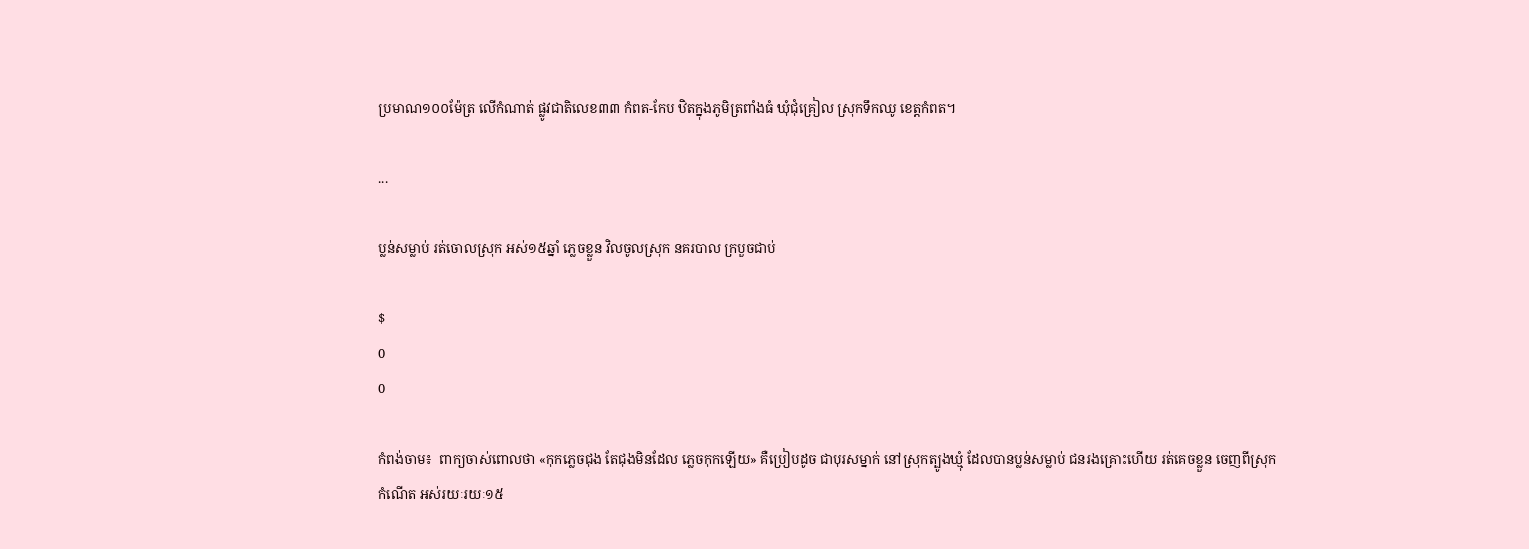ប្រមាណ១០០ម៉ែត្រ លើកំណាត់ ផ្លូវជាតិលេខ៣៣ កំពត-កែប ឋិតក្នុងភូមិត្រពាំងធំ ឃុំជុំគ្រៀល ស្រុកទឹកឈូ ខេត្តកំពត។

...

ប្លន់សម្លាប់ រត់ចោលស្រុក អស់១៥ឆ្នាំ ភ្លេចខ្លួន វិលចូលស្រុក នគរបាល ក្របួចជាប់

$
0
0

កំពង់ចាម៖  ពាក្យចាស់ពោលថា «កុកភ្លេចជុង តែជុងមិនដែល ភ្លេចកុកឡើយ» គឺប្រៀបដូច ជាបុរសម្នាក់ នៅស្រុកត្បូងឃ្មុំ ដែលបានប្លន់សម្លាប់ ជនរងគ្រោះហើយ រត់គេចខ្លួន ចេញពីស្រុកកំណើត អស់រយៈរយៈ១៥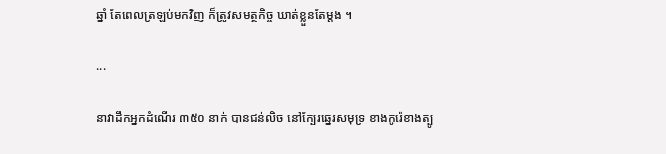ឆ្នាំ តែពេលត្រឡប់មកវិញ ក៏ត្រូវសមត្ថកិច្ច ឃាត់ខ្លួនតែម្តង ។

...

នាវាដឹកអ្នកដំណើរ ៣៥០ នាក់ បានជន់លិច នៅក្បែរឆ្នេរសមុទ្រ ខាងកូរ៉េខាងត្បូ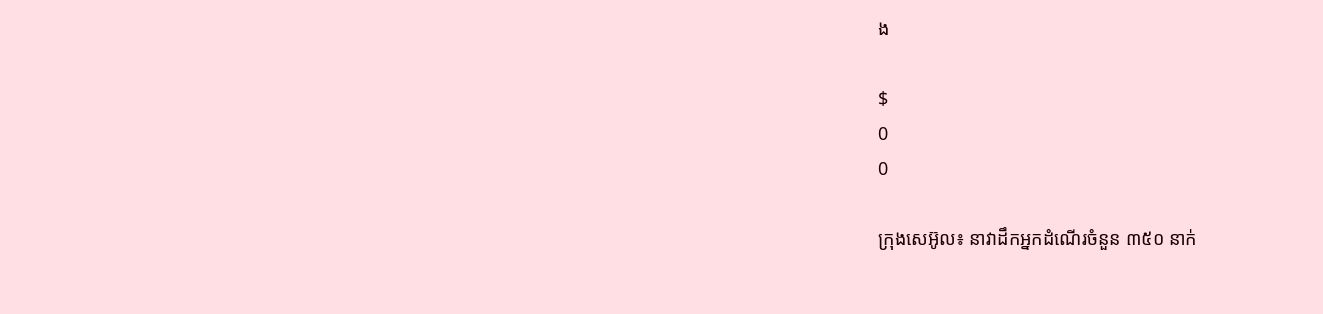ង

$
0
0

ក្រុងសេអ៊ូល៖ នាវាដឹកអ្នកដំណើរចំនួន ៣៥០ នាក់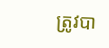ត្រូវបា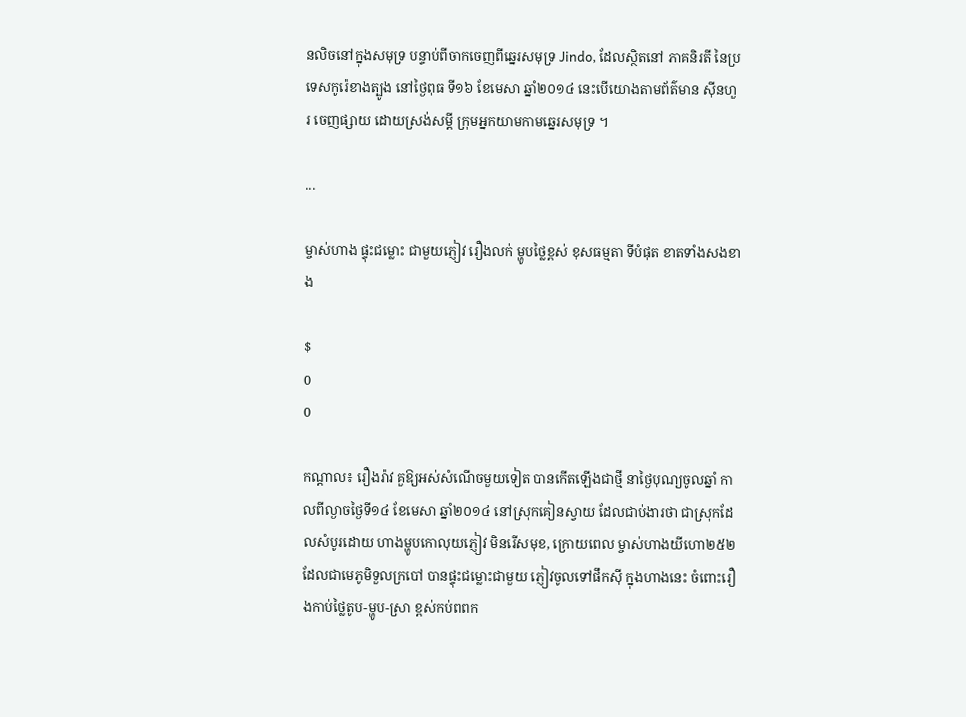នលិចនៅក្នុងសមុទ្រ បន្ទាប់ពីចាកចេញពីឆ្នេរសមុទ្រ Jindo, ដែលស្ថិតនៅ ភាគនិរតី នៃប្រទេសកូរ៉េខាងត្បូង នៅថ្ងៃពុធ ទី១៦ ខែមេសា ឆ្នាំ២០១៤ នេះបើយោងតាមព័ត៌មាន ស៊ីនហួរ ចេញផ្សាយ ដោយស្រង់សម្តី ក្រុមអ្នកយាមកាមឆ្នេរសមុទ្រ ។

...

ម្ចាស់ហាង ផ្ទុះជម្លោះ ជាមួយភ្ញៀវ រឿងលក់ ម្ហូបថ្លៃខ្ពស់ ខុសធម្មតា ទីបំផុត ខាតទាំងសងខាង

$
0
0

កណ្តាល៖ រឿងរ៉ាវ គួឱ្យអស់សំណើចមួយទៀត បានកើតឡើងជាថ្មី នាថ្ងៃបុណ្យចូលឆ្នាំ កាលពីល្ងាចថ្ងៃទី១៤ ខែមេសា ឆ្នាំ២០១៤ នៅស្រុកគៀនស្វាយ ដែលជាប់ងារថា ជាស្រុកដែលសំបូរដោយ ហាងម្ហូបកោលុយភ្ញៀវ មិនរើសមុខ, ក្រោយពេល ម្ចាស់ហាងយីហោ២៥២ ដែលជាមេភូមិទួលក្របៅ បានផ្ទុះជម្លោះជាមួយ ភ្ញៀវចូលទៅផឹកស៊ី ក្នុងហាងនេះ ចំពោះរឿងកាប់ថ្លៃតូប-ម្ហូប-ស្រា ខ្ពស់កប់ពពក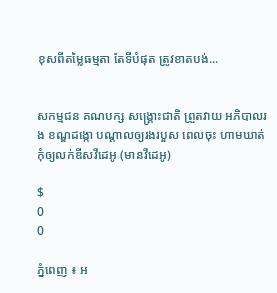ខុសពីតម្លៃធម្មតា តែទីបំផុត ត្រូវខាតបង់...


សកម្មជន គណបក្ស សង្គ្រោះជាតិ ព្រួតវាយ អភិបាលរង ខណ្ឌដង្កោ បណ្តាលឲ្យរងរបួស ពេលចុះ ហាមឃាត់ កុំឲ្យលក់ឌីសវីដេអូ (មានវីដេអូ)

$
0
0

ភ្នំពេញ ៖ អ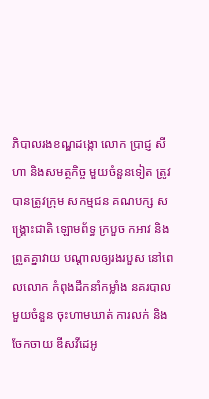ភិបាលរងខណ្ឌដង្កោ លោក ប្រាជ្ញ សីហា និងសមត្ថកិច្ច មួយចំនួនទៀត ត្រូវបានត្រូវក្រុម សកម្មជន គណបក្ស សង្គ្រោះជាតិ ឡោមព័ទ្ធ ក្របួច កអាវ និងព្រួតគ្នាវាយ បណ្តាលឲ្យរងរបួស នៅពេលលោក កំពុងដឹកនាំកម្លាំង នគរបាលមួយចំនួន ចុះហាមឃាត់ ការលក់ និងចែកចាយ ឌីសវីដេអូ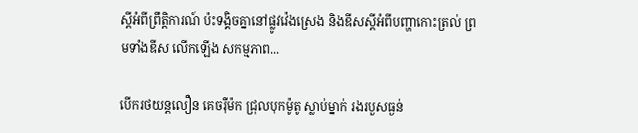ស្តីអំពីព្រឹត្តិការណ៍ ប៉ះទង្គិចគ្នានៅផ្លូវវ៉េងស្រេង និងឌីសស្តីអំពីបញ្ហាកោះត្រល់ ព្រមទាំងឌីស លើកឡើង សកម្មភាព...

បើករថយន្តលឿន គេចរ៉ឺម៉ក ជ្រុលបុកម៉ូតូ ស្លាប់ម្នាក់ រងរបួសធ្ងន់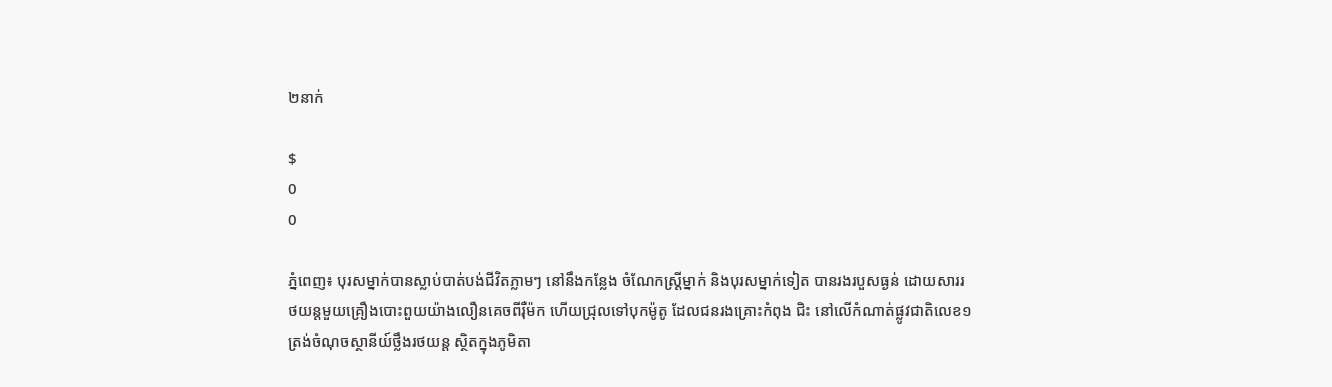២នាក់

$
0
0

ភ្នំពេញ៖ បុរសម្នាក់បានស្លាប់បាត់បង់ជីវិតភ្លាមៗ នៅនឹងកន្លែង ចំណែកស្រ្តីម្នាក់ និងបុរសម្នាក់ទៀត បានរងរបួសធ្ងន់ ដោយសាររថយន្តមួយគ្រឿងបោះពួយយ៉ាងលឿនគេចពីរ៉ឺម៉ក ហើយជ្រុលទៅបុកម៉ូតូ ដែលជនរងគ្រោះកំពុង ជិះ នៅលើកំណាត់ផ្លូវជាតិលេខ១ ត្រង់ចំណុចស្ថានីយ៍ថ្លឹងរថយន្ត ស្ថិតក្នុងភូមិតា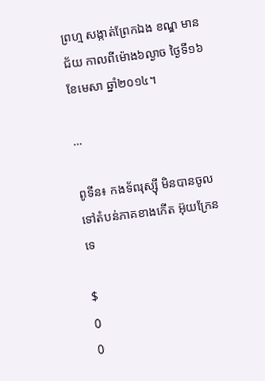ព្រហ្ម សង្កាត់ព្រែកឯង ខណ្ឌ មានជ័យ កាលពីម៉ោង៦ល្ងាច ថ្ងៃទី១៦ ខែមេសា ឆ្នាំ២០១៤។

...

ពូទីន៖ កងទ័ពរុស្ស៊ី មិនបានចូលទៅតំបន់ភាគខាងកើត អ៊ុយក្រែនទេ

$
0
0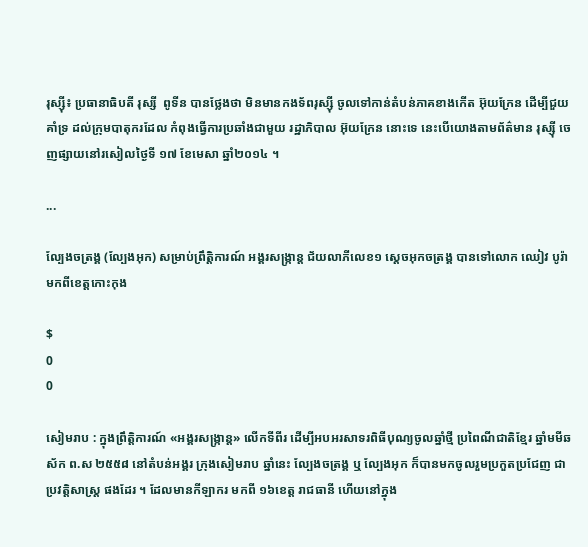រុស្ស៊ី៖ ប្រធានាធិបតី រុស្សី  ពូទីន បានថ្លែងថា មិនមានកងទ័ពរុស្ស៊ី ចូលទៅកាន់តំបន់ភាគខាងកើត អ៊ុយក្រែន ដើម្បីជួយគាំទ្រ ដល់ក្រុមបាតុករដែល កំពុងធ្វើការប្រឆាំងជាមួយ រដ្ឋាភិបាល អ៊ុយក្រែន នោះទេ នេះបើយោងតាមព័ត៌មាន រុស្ស៊ី ចេញផ្សាយនៅរសៀលថ្ងៃទី ១៧ ខែមេសា ឆ្នាំ២០១៤ ។

...

ល្បែងចត្រង្គ (ល្បែងអុក) សម្រាប់ព្រឹត្តិការណ៍ អង្គរសង្ក្រាន្ដ ជ័យលាភីលេខ១ ស្ដេចអុកចត្រង្គ បានទៅលោក ឈៀវ បូរ៉ា មកពីខេត្តកោះកុង

$
0
0

សៀមរាប : ក្នុងព្រឹត្តិការណ៍ «អង្គរសង្រ្កាន្ដ» លើកទីពីរ ដើម្បីអបអរសាទរពិធីបុណ្យចូលឆ្នាំថ្មី ប្រពៃណីជាតិខ្មែរ ឆ្នាំមមីឆស័ក ព.ស ២៥៥៨ នៅតំបន់អង្គរ ក្រុងសៀមរាប ឆ្នាំនេះ ល្បែងចត្រង្គ ឬ ល្បែងអុក ក៏បានមកចូលរួមប្រកួតប្រជែញ ជាប្រវត្តិសាស្រ្ត ផងដែរ ។ ដែលមានកីឡាករ មកពី ១៦ខេត្ត រាជធានី ហើយនៅក្នុង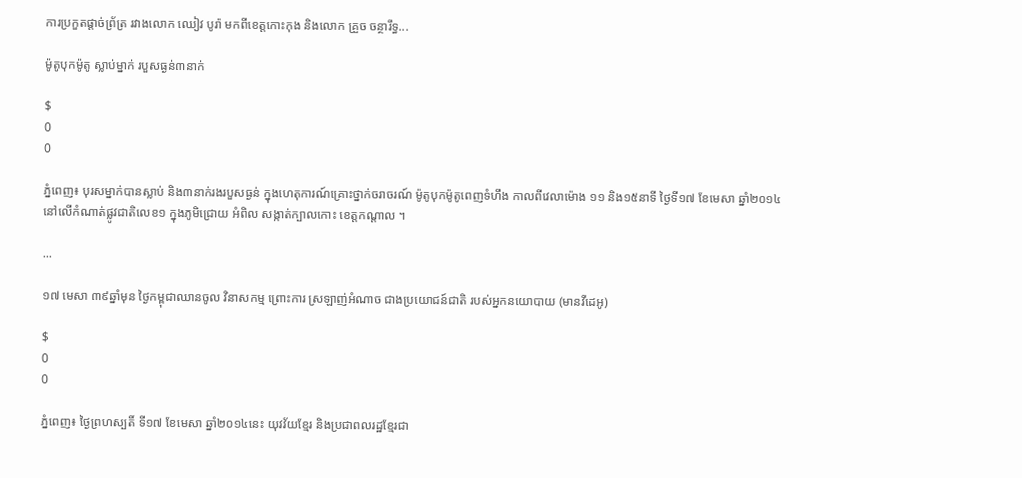ការប្រកួតផ្ដាច់ព្រ័ត្រ រវាងលោក ឈៀវ បូរ៉ា មកពីខេត្តកោះកុង និងលោក គ្រួច ចន្ថារឹទ្ធ...

ម៉ូតូបុកម៉ូតូ ស្លាប់ម្នាក់ របួសធ្ងន់៣នាក់

$
0
0

ភ្នំពេញ៖ បុរសម្នាក់បានស្លាប់ និង៣នាក់រងរបួសធ្ងន់ ក្នុងហេតុការណ៍គ្រោះថ្នាក់ចរាចរណ៍ ម៉ូតូបុកម៉ូតូពេញទំហឹង កាលពីវេលាម៉ោង ១១ និង១៥នាទី ថ្ងៃទី១៧ ខែមេសា ឆ្នាំ២០១៤ នៅលើកំណាត់ផ្លូវជាតិលេខ១ ក្នុងភូមិជ្រោយ អំពិល សង្កាត់ក្បាលកោះ ខេត្តកណ្តាល ។

...

១៧ មេសា ៣៩ឆ្នាំមុន ថ្ងៃកម្ពុជាឈានចូល វិនាសកម្ម ព្រោះការ ស្រឡាញ់អំណាច ជាងប្រយោជន៍ជាតិ របស់អ្នកនយោបាយ (មានវីដេអូ)

$
0
0

ភ្នំពេញ៖ ថ្ងៃព្រហស្បតិ៍ ទី១៧ ខែមេសា ឆ្នាំ២០១៤នេះ យុវវ័យខ្មែរ និងប្រជាពលរដ្ឋខ្មែរជា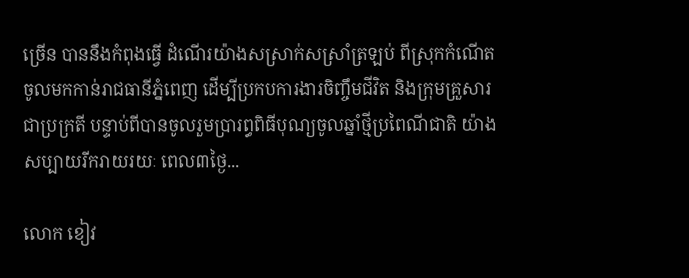ច្រើន បាននឹងកំពុងធ្វើ ដំណើរយ៉ាងសស្រាក់សស្រាំត្រឡប់ ពីស្រុកកំណើតចូលមកកាន់រាជធានីភ្នំពេញ ដើម្បីប្រកបការងារចិញ្ចឹមជីវិត និងក្រុមគ្រួសារជាប្រក្រតី បន្ទាប់ពីបានចូលរួមប្រារព្ធពិធីបុណ្យចូលឆ្នាំថ្មីប្រពៃណីជាតិ យ៉ាងសប្បាយរីករាយរយៈ ពេល៣ថ្ងៃ...

លោក ខៀវ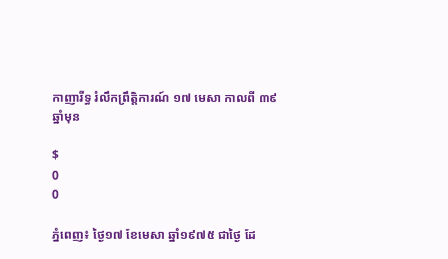កាញារីទ្ធ រំលឹកព្រឹត្តិការណ៍ ១៧ មេសា កាលពី ៣៩ឆ្នាំមុន

$
0
0

ភ្នំពេញ៖ ថ្ងៃ១៧ ខែមេសា ឆ្នាំ១៩៧៥ ជាថ្ងៃ ដែ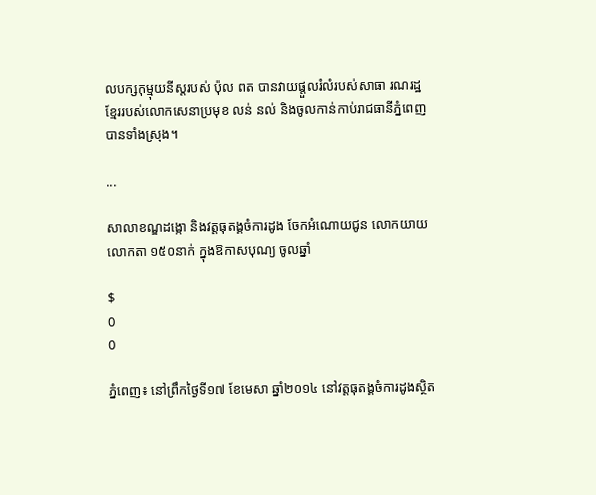លបក្សកុម្មុយនីស្តរបស់ ប៉ុល ពត បានវាយផ្តួលរំលំរបស់សាធា រណរដ្ឋខ្មែររបស់លោកសេនាប្រមុខ លន់ នល់ និងចូលកាន់កាប់រាជធានីភ្នំពេញ បានទាំងស្រុង។

...

សាលាខណ្ឌដង្កោ និងវត្តធុតង្គចំការដូង ចែកអំណោយជូន លោកយាយលោកតា ១៥០នាក់ ក្នុងឱកាសបុណ្យ ចូលឆ្នាំ

$
0
0

ភ្នំពេញ៖ នៅព្រឹកថ្ងៃទី១៧ ខែមេសា ឆ្នាំ២០១៤ នៅវត្តធុតង្គចំការដូងស្ថិត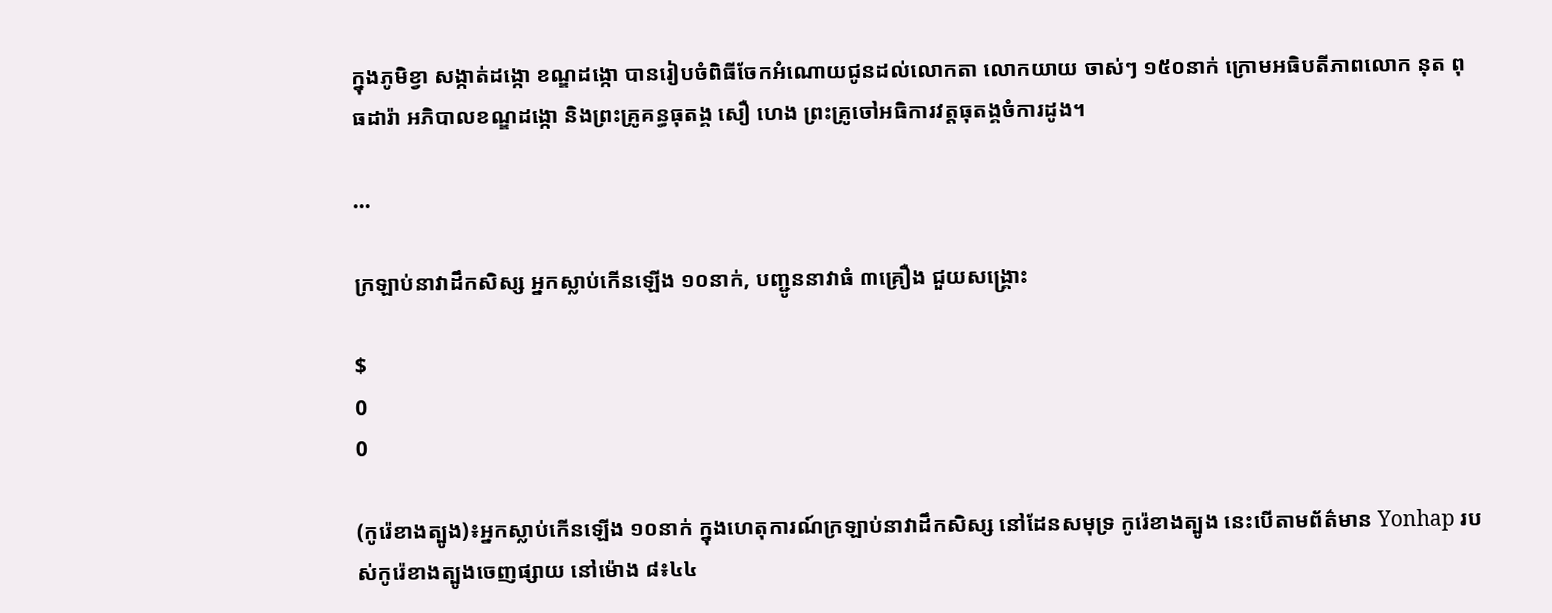ក្នុងភូមិខ្វា សង្កាត់ដង្កោ ខណ្ឌដង្កោ បានរៀបចំពិធីចែកអំណោយជូនដល់លោកតា លោកយាយ ចាស់ៗ ១៥០នាក់ ក្រោមអធិបតីភាពលោក នុត ពុធដារ៉ា អភិបាលខណ្ឌដង្កោ និងព្រះគ្រូគន្ធធុតង្គ សឿ ហេង ព្រះគ្រូចៅអធិការវត្តធុតង្គចំការដូង។

...

ក្រឡាប់នាវាដឹកសិស្ស អ្នកស្លាប់កើនឡើង ១០នាក់, បញ្ជូននាវាធំ ៣គ្រឿង ជួយសង្គ្រោះ

$
0
0

(កូរ៉េខាងត្បូង)៖អ្នកស្លាប់កើនឡើង ១០នាក់ ក្នុងហេតុការណ៍ក្រឡាប់នាវាដឹកសិស្ស នៅដែនសមុទ្រ កូរ៉េខាងត្បូង នេះបើតាមព័ត៌មាន Yonhap របស់កូរ៉េខាងត្បូងចេញផ្សាយ នៅម៉ោង ៨៖៤៤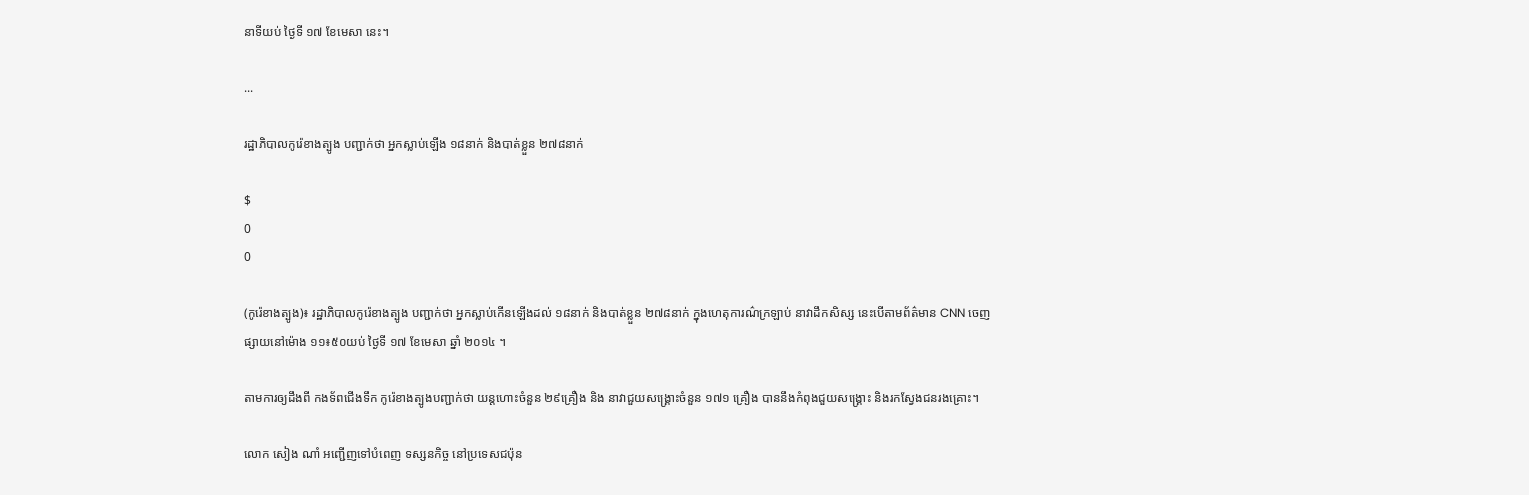នាទីយប់ ថ្ងៃទី ១៧ ខែមេសា នេះ។

...

រដ្ឋាភិបាលកូរ៉េខាងត្បូង បញ្ជាក់ថា អ្នកស្លាប់ឡើង ១៨នាក់ និងបាត់ខ្លួន ២៧៨នាក់

$
0
0

(កូរ៉េខាងត្បូង)៖ រដ្ឋាភិបាលកូរ៉េខាងត្បូង បញ្ជាក់ថា អ្នកស្លាប់កើនឡើងដល់ ១៨នាក់ និងបាត់ខ្លួន ២៧៨នាក់ ក្នុងហេតុការណ៌ក្រឡាប់ នាវាដឹកសិស្ស នេះបើតាមព័ត៌មាន CNN ចេញផ្សាយនៅម៉ោង ១១៖៥០យប់ ថ្ងៃទី ១៧ ខែមេសា ឆ្នាំ ២០១៤ ។

តាមការឲ្យដឹងពី កងទ័ពជើងទឹក កូរ៉េខាងត្បូងបញ្ជាក់ថា យន្តហោះចំនួន ២៩គ្រឿង និង នាវាជួយសង្គ្រោះចំនួន ១៧១ គ្រឿង បាននឹងកំពុងជួយសង្គ្រោះ និងរកស្វែងជនរងគ្រោះ។

លោក សៀង ណាំ អញ្ជើញទៅបំពេញ ទស្សនកិច្ច នៅប្រទេសជប៉ុន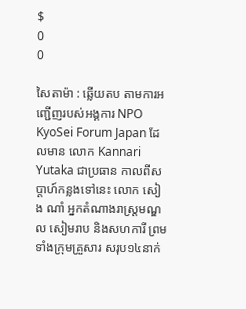$
0
0

សៃតាម៉ា : ឆ្លើយតប តាមការអញ្ជើញរបស់អង្គការ NPO KyoSei Forum Japan ដែលមាន លោក Kannari Yutaka ជាប្រធាន កាលពីសប្ដាហ៍កន្លងទៅនេះ លោក សៀង ណាំ អ្នកតំណាងរាស្ដ្រមណ្ឌល សៀមរាប និងសហការី ព្រមទាំងក្រុមគ្រួសារ សរុប១៤នាក់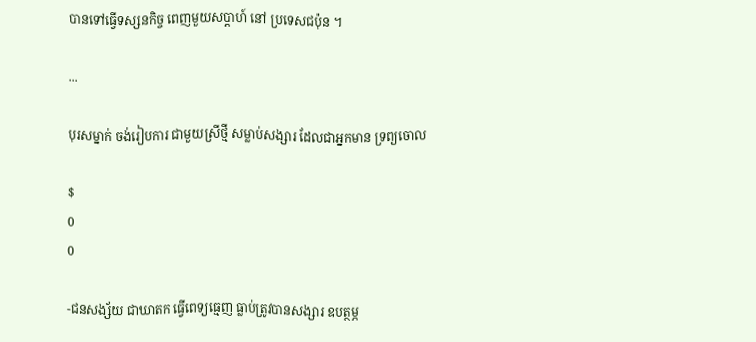បានទៅធ្វើទស្សនកិច្ច ពេញមួយសប្ដាហ៍ នៅ ប្រទេសជប៉ុន ។

...

បុរសម្នាក់ ចង់រៀបការ ជាមួយស្រីថ្មី សម្លាប់សង្សារ ដែលជាអ្នកមាន ទ្រព្យចោល

$
0
0

-ជនសង្ស័យ ជាឃាតក ធ្វើពេទ្យធ្មេញ ធ្លាប់ត្រូវបានសង្សារ ឧបត្ថម្ភ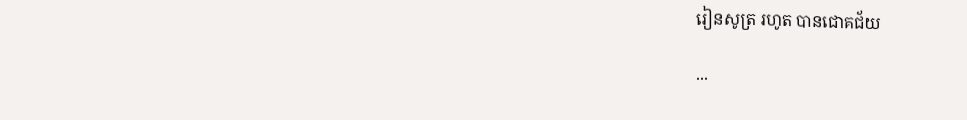រៀនសូត្រ រហូត បានជោគជ័យ

...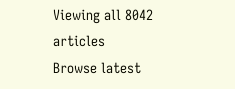Viewing all 8042 articles
Browse latest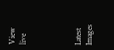View live




Latest Images